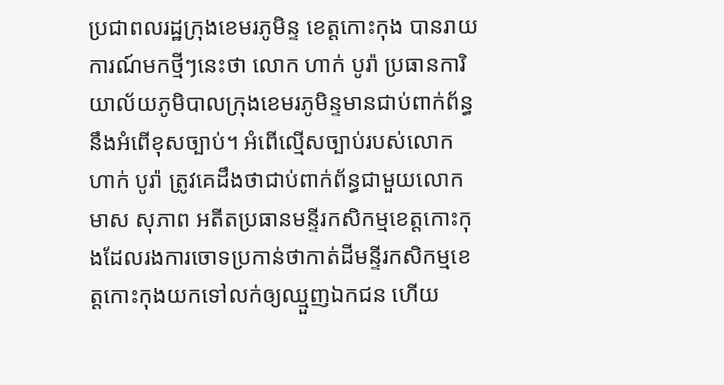ប្រជាពលរដ្ឋក្រុងខេមរភូមិន្ទ ខេត្តកោះកុង បានរាយការណ៍មកថ្មីៗនេះថា លោក ហាក់ បូរ៉ា ប្រធានការិយាល័យភូមិបាលក្រុងខេមរភូមិន្ទមានជាប់ពាក់ព័ន្ធនឹងអំពើខុសច្បាប់។ អំពើល្មើសច្បាប់របស់លោក ហាក់ បូរ៉ា ត្រូវគេដឹងថាជាប់ពាក់ព័ន្ធជាមួយលោក មាស សុភាព អតីតប្រធានមន្ទីរកសិកម្មខេត្តកោះកុងដែលរងការចោទប្រកាន់ថាកាត់ដីមន្ទីរកសិកម្មខេត្តកោះកុងយកទៅលក់ឲ្យឈ្មួញឯកជន ហើយ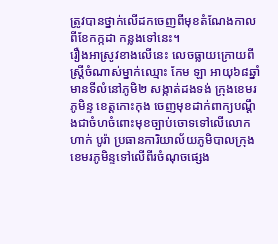ត្រូវបានថ្នាក់លើដកចេញពីមុខតំណែងកាលពីខែកក្កដា កន្លងទៅនេះ។
រឿងអាស្រូវខាងលើនេះ លេចធ្លាយក្រោយពី ស្ដ្រីចំណាស់ម្នាក់ឈ្មោះ កែម ឡា អាយុ៦៨ឆ្នាំ មានទីលំនៅភូមិ២ សង្កាត់ដងទង់ ក្រុងខេមរភូមិន្ទ ខេត្តកោះកុង ចេញមុខដាក់ពាក្យបណ្ដឹងជាចំហចំពោះមុខច្បាប់ចោទទៅលើលោក ហាក់ បូរ៉ា ប្រធានការិយាល័យភូមិបាលក្រុងខេមរភូមិន្ទទៅលើពីរចំណុចផ្សេង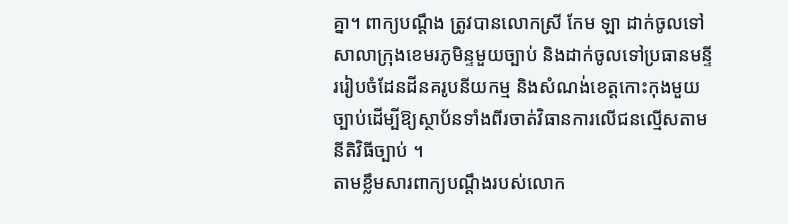គ្នា។ ពាក្យបណ្ដឹង ត្រូវបានលោកស្រី កែម ឡា ដាក់ចូលទៅសាលាក្រុងខេមរភូមិន្ទមួយច្បាប់ និងដាក់ចូលទៅប្រធានមន្ទីររៀបចំដែនដីនគរូបនីយកម្ម និងសំណង់ខេត្តកោះកុងមួយច្បាប់ដើម្បីឱ្យស្ថាប័នទាំងពីរចាត់វិធានការលើជនល្មើសតាមនីតិវិធីច្បាប់ ។
តាមខ្លឹមសារពាក្យបណ្តឹងរបស់លោក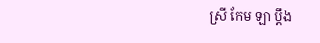ស្រី កែម ឡា ប្តឹង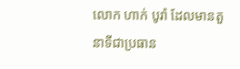លោក ហាក់ បូរ៉ា ដែលមានតួនាទីជាប្រធាន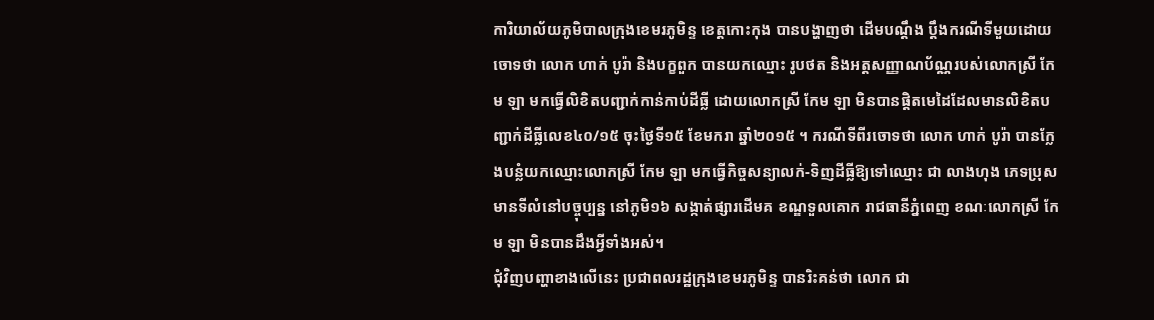ការិយាល័យភូមិបាលក្រុងខេមរភូមិន្ទ ខេត្តកោះកុង បានបង្ហាញថា ដើមបណ្តឹង ប្តឹងករណីទីមួយដោយចោទថា លោក ហាក់ បូរ៉ា និងបក្ខពួក បានយកឈ្មោះ រូបថត និងអត្តសញ្ញាណប័ណ្ណរបស់លោកស្រី កែម ឡា មកធ្វើលិខិតបញ្ជាក់កាន់កាប់ដីធ្លី ដោយលោកស្រី កែម ឡា មិនបានផ្ដិតមេដៃដែលមានលិខិតបញ្ជាក់ដីធ្លីលេខ៤០/១៥ ចុះថ្ងៃទី១៥ ខែមករា ឆ្នាំ២០១៥ ។ ករណីទីពីរចោទថា លោក ហាក់ បូរ៉ា បានក្លែងបន្លំយកឈ្មោះលោកស្រី កែម ឡា មកធ្វើកិច្ចសន្យាលក់-ទិញដីធ្លីឱ្យទៅឈ្មោះ ជា លាងហុង ភេទប្រុស មានទីលំនៅបច្ចុប្បន្ន នៅភូមិ១៦ សង្កាត់ផ្សារដើមគ ខណ្ឌទួលគោក រាជធានីភ្នំពេញ ខណៈលោកស្រី កែម ឡា មិនបានដឹងអ្វីទាំងអស់។
ជុំវិញបញ្ហាខាងលើនេះ ប្រជាពលរដ្ឋក្រុងខេមរភូមិន្ទ បានរិះគន់ថា លោក ជា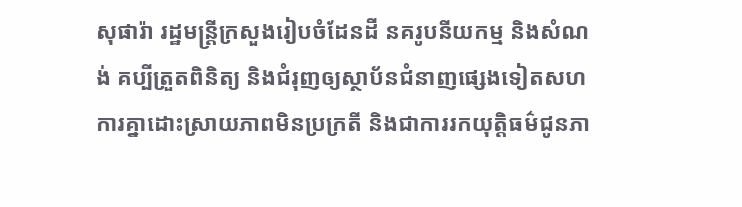សុផារ៉ា រដ្ឋមន្ត្រីក្រសួងរៀបចំដែនដី នគរូបនីយកម្ម និងសំណង់ គប្បីត្រួតពិនិត្យ និងជំរុញឲ្យស្ថាប័នជំនាញផ្សេងទៀតសហការគ្នាដោះស្រាយភាពមិនប្រក្រតី និងជាការរកយុត្តិធម៌ជូនភា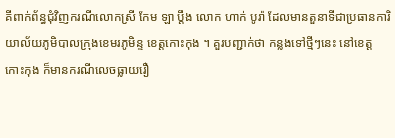គីពាក់ព័ន្ធជុំវិញករណីលោកស្រី កែម ឡា ប្តឹង លោក ហាក់ បូរ៉ា ដែលមានតួនាទីជាប្រធានការិយាល័យភូមិបាលក្រុងខេមរភូមិន្ទ ខេត្តកោះកុង ។ គួរបញ្ជាក់ថា កន្លងទៅថ្មីៗនេះ នៅខេត្តកោះកុង ក៏មានករណីលេចធ្លាយរឿ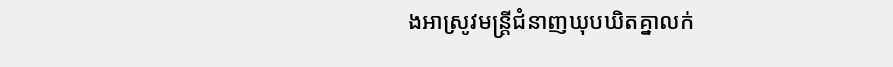ងអាស្រូវមន្ត្រីជំនាញឃុបឃិតគ្នាលក់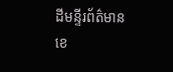ដីមន្ទីរព័ត៌មានខេ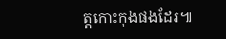ត្តកោះកុងផងដែរ៕